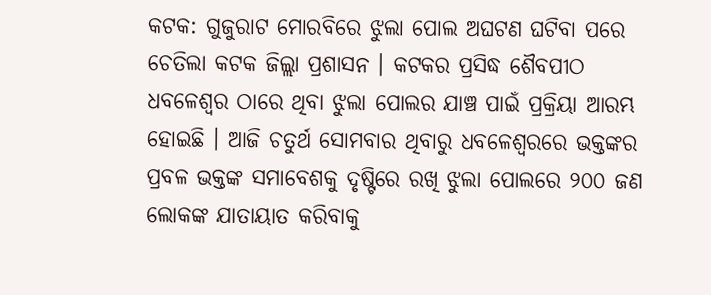କଟକ: ଗୁଜୁରାଟ ମୋରବିରେ ଝୁଲା ପୋଲ ଅଘଟଣ ଘଟିବା ପରେ ଚେତିଲା କଟକ ଜିଲ୍ଲା ପ୍ରଶାସନ । କଟକର ପ୍ରସିଦ୍ଧ ଶୈବପୀଠ ଧବଳେଶ୍ୱର ଠାରେ ଥିବା ଝୁଲା ପୋଲର ଯାଞ୍ଚ ପାଇଁ ପ୍ରକ୍ରିୟା ଆରମ୍ଭ ହୋଇଛି । ଆଜି ଚତୁର୍ଥ ସୋମବାର ଥିବାରୁ ଧବଳେଶ୍ବରରେ ଭକ୍ତଙ୍କର ପ୍ରବଳ ଭକ୍ତଙ୍କ ସମାବେଶକୁ ଦୃଷ୍ଟିରେ ରଖି ଝୁଲା ପୋଲରେ ୨୦୦ ଜଣ ଲୋକଙ୍କ ଯାତାୟାତ କରିବାକୁ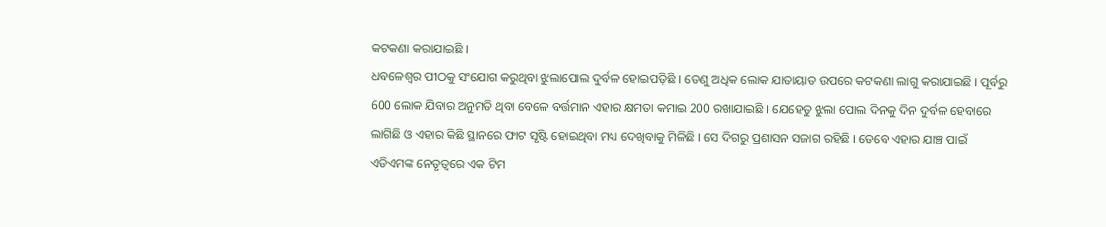କଟକଣା କରାଯାଇଛି ।
ଧବଳେଶ୍ବର ପୀଠକୁ ସଂଯୋଗ କରୁଥିବା ଝୁଲାପୋଲ ଦୁର୍ବଳ ହୋଇପଡ଼ିଛି । ତେଣୁ ଅଧିକ ଲୋକ ଯାତାୟାତ ଉପରେ କଟକଣା ଲାଗୁ କରାଯାଇଛି । ପୂର୍ବରୁ 600 ଲୋକ ଯିବାର ଅନୁମତି ଥିବା ବେଳେ ବର୍ତ୍ତମାନ ଏହାର କ୍ଷମତା କମାଇ 200 ରଖାଯାଇଛି । ଯେହେତୁ ଝୁଲା ପୋଲ ଦିନକୁ ଦିନ ଦୁର୍ବଳ ହେବାରେ ଲାଗିଛି ଓ ଏହାର କିଛି ସ୍ଥାନରେ ଫାଟ ସୃଷ୍ଟି ହୋଇଥିବା ମଧ୍ୟ ଦେଖିବାକୁ ମିଳିଛି । ସେ ଦିଗରୁ ପ୍ରଶାସନ ସଜାଗ ରହିଛି । ତେବେ ଏହାର ଯାଞ୍ଚ ପାଇଁ ଏଡିଏମଙ୍କ ନେତୃତ୍ୱରେ ଏକ ଟିମ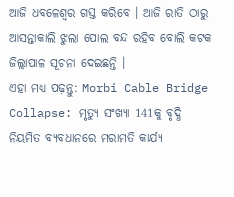ଆଜି ଧବଳେଶ୍ବର ଗସ୍ତ କରିବେ । ଆଜି ରାତି ଠାରୁ ଆସନ୍ତାକାଲି ଝୁଲା ପୋଲ ବନ୍ଦ ରହିବ ବୋଲି କଟକ ଜିଲ୍ଲାପାଳ ସୂଚନା ଦେଇଛନ୍ତି ।
ଏହା ମଧ୍ୟ ପଢ଼ନ୍ତୁ: Morbi Cable Bridge Collapse: ମୃତ୍ୟୁ ସଂଖ୍ୟା 141କୁ ବୃଦ୍ଧି
ନିୟମିତ ବ୍ୟବଧାନରେ ମରାମତି କାର୍ଯ୍ୟ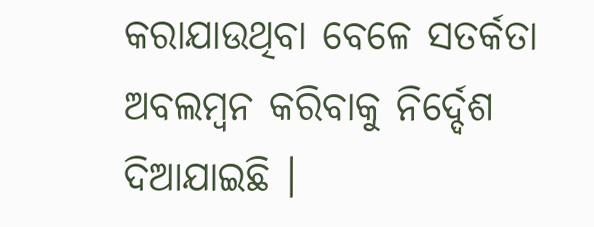କରାଯାଉଥିବା ବେଳେ ସତର୍କତା ଅବଲମ୍ବନ କରିବାକୁ ନିର୍ଦ୍ଦେଶ ଦିଆଯାଇଛି ।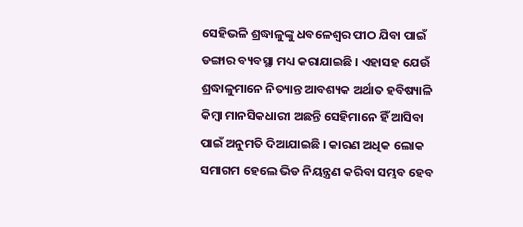ସେହିଭଳି ଶ୍ରଦ୍ଧାଳୁଙ୍କୁ ଧବଳେଶ୍ୱର ପୀଠ ଯିବା ପାଇଁ ଡଙ୍ଗାର ବ୍ୟବସ୍ଥା ମଧ୍ୟ କରାଯାଇଛି । ଏହାସହ ଯେଉଁ ଶ୍ରଦ୍ଧାଳୁମାନେ ନିତ୍ୟାନ୍ତ ଆବଶ୍ୟକ ଅର୍ଥାତ ହବିଷ୍ୟାଳି କିମ୍ବା ମାନସିକଧାରୀ ଅଛନ୍ତି ସେହିମାନେ ହିଁ ଆସିବା ପାଇଁ ଅନୁମତି ଦିଆଯାଇଛି । କାରଣ ଅଧିକ ଲୋକ ସମାଗମ ହେଲେ ଭିଡ ନିୟନ୍ତ୍ରଣ କରିବା ସମ୍ଭବ ହେବ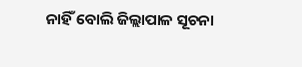ନାହିଁ ବୋଲି ଜିଲ୍ଲାପାଳ ସୂଚନା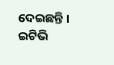ଦେଇଛନ୍ତି ।
ଇଟିଭି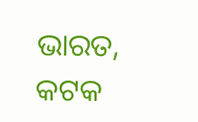ଭାରତ, କଟକ